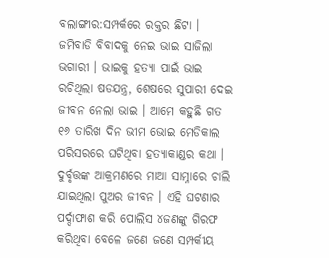ବଲାଙ୍ଗୀର:ସମ୍ପର୍କରେ ରକ୍ତର ଛିଟା । ଜମିବାଡି ବିବାଦକୁ ନେଇ ଭାଇ ସାଜିଲା ଭଗାରୀ । ଭାଇକୁ ହତ୍ୟା ପାଇଁ ଭାଇ ରଚିଥିଲା ଷଡଯନ୍ତ୍ର, ଶେଷରେ ସୁପାରୀ ଦେଇ ଜୀବନ ନେଲା ଭାଇ । ଆମେ କହୁଛି ଗତ ୧୬ ତାରିଖ ଦିନ ଭୀମ ଭୋଇ ମେଡିକାଲ ପରିସରରେ ଘଟିଥିବା ହତ୍ୟାକାଣ୍ଡର କଥା । ଦୁର୍ବୃତ୍ତଙ୍କ ଆକ୍ରମଣରେ ମାଆ ସାମ୍ନାରେ ଚାଲି ଯାଇଥିଲା ପୁଅର ଜୀବନ । ଏହି ଘଟଣାର ପର୍ଦ୍ଦାଫାଶ କରି ପୋଲିସ ୪ଜଣଙ୍କୁ ଗିରଫ କରିଥିବା ବେଳେ ଜଣେ ଜଣେ ସମ୍ପର୍କୀୟ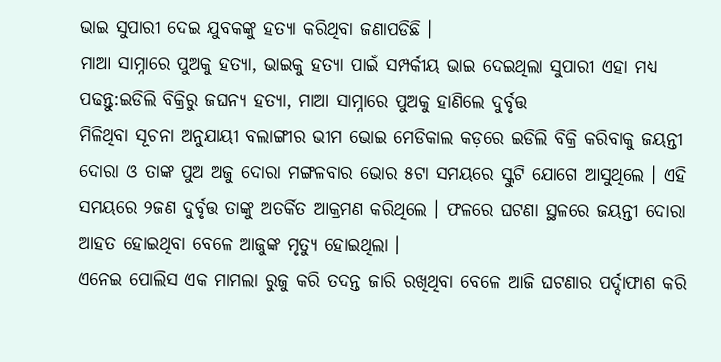ଭାଇ ସୁପାରୀ ଦେଇ ଯୁବକଙ୍କୁ ହତ୍ୟା କରିଥିବା ଜଣାପଡିଛି ।
ମାଆ ସାମ୍ନାରେ ପୁଅକୁ ହତ୍ୟା, ଭାଇକୁ ହତ୍ୟା ପାଇଁ ସମ୍ପର୍କୀୟ ଭାଇ ଦେଇଥିଲା ସୁପାରୀ ଏହା ମଧ୍ୟ ପଢନ୍ତୁ:ଇଡିଲି ବିକ୍ରିରୁ ଜଘନ୍ୟ ହତ୍ୟା, ମାଆ ସାମ୍ନାରେ ପୁଅକୁ ହାଣିଲେ ଦୁର୍ବୃତ୍ତ
ମିଳିଥିବା ସୂଚନା ଅନୁଯାୟୀ ବଲାଙ୍ଗୀର ଭୀମ ଭୋଇ ମେଡିକାଲ କଡ଼ରେ ଇଡିଲି ବିକ୍ରି କରିବାକୁ ଜୟନ୍ତୀ ଦୋରା ଓ ତାଙ୍କ ପୁଅ ଅଜୁ ଦୋରା ମଙ୍ଗଳବାର ଭୋର ୫ଟା ସମୟରେ ସ୍କୁଟି ଯୋଗେ ଆସୁଥିଲେ । ଏହି ସମୟରେ ୨ଜଣ ଦୁର୍ବୃତ୍ତ ତାଙ୍କୁ ଅତର୍କିତ ଆକ୍ରମଣ କରିଥିଲେ । ଫଳରେ ଘଟଣା ସ୍ଥଳରେ ଜୟନ୍ତୀ ଦୋରା ଆହତ ହୋଇଥିବା ବେଳେ ଆଜୁଙ୍କ ମୃତ୍ୟୁ ହୋଇଥିଲା ।
ଏନେଇ ପୋଲିସ ଏକ ମାମଲା ରୁଜୁ କରି ତଦନ୍ତ ଜାରି ରଖିଥିବା ବେଳେ ଆଜି ଘଟଣାର ପର୍ଦ୍ଦାଫାଶ କରି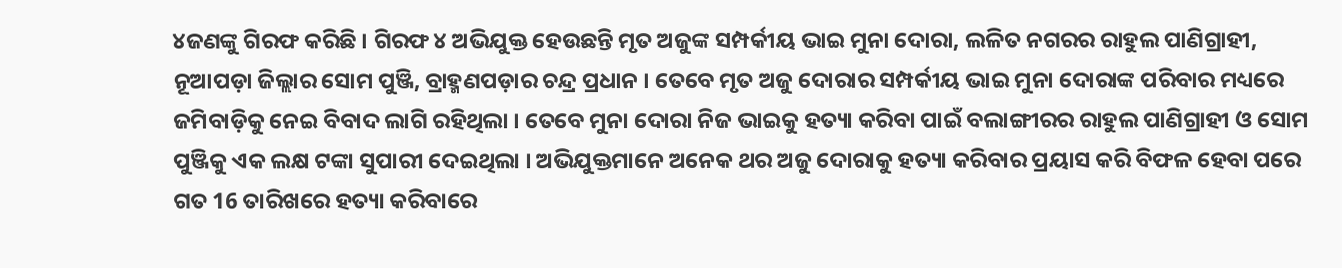୪ଜଣଙ୍କୁ ଗିରଫ କରିଛି । ଗିରଫ ୪ ଅଭିଯୁକ୍ତ ହେଉଛନ୍ତି ମୃତ ଅଜୁଙ୍କ ସମ୍ପର୍କୀୟ ଭାଇ ମୁନା ଦୋରା, ଲଳିତ ନଗରର ରାହୁଲ ପାଣିଗ୍ରାହୀ, ନୂଆପଡ଼ା ଜିଲ୍ଲାର ସୋମ ପୁଞ୍ଜି, ବ୍ରାହ୍ମଣପଡ଼ାର ଚନ୍ଦ୍ର ପ୍ରଧାନ । ତେବେ ମୃତ ଅଜୁ ଦୋରାର ସମ୍ପର୍କୀୟ ଭାଇ ମୁନା ଦୋରାଙ୍କ ପରିବାର ମଧ୍ୟରେ ଜମିବାଡ଼ିକୁ ନେଇ ବିବାଦ ଲାଗି ରହିଥିଲା । ତେବେ ମୁନା ଦୋରା ନିଜ ଭାଇକୁ ହତ୍ୟା କରିବା ପାଇଁ ବଲାଙ୍ଗୀରର ରାହୁଲ ପାଣିଗ୍ରାହୀ ଓ ସୋମ ପୁଞ୍ଜିକୁ ଏକ ଲକ୍ଷ ଟଙ୍କା ସୁପାରୀ ଦେଇଥିଲା । ଅଭିଯୁକ୍ତମାନେ ଅନେକ ଥର ଅଜୁ ଦୋରାକୁ ହତ୍ୟା କରିବାର ପ୍ରୟାସ କରି ବିଫଳ ହେବା ପରେ ଗତ 16 ତାରିଖରେ ହତ୍ୟା କରିବାରେ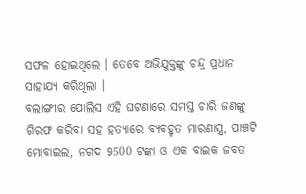ସଫଳ ହୋଇଥିଲେ । ତେବେ ଅଭିଯୁକ୍ତଙ୍କୁ ଚନ୍ଦ୍ର ପ୍ରଧାନ ସାହାଯ୍ୟ କରିଥିଲା ।
ବଲାଙ୍ଗୀର ପୋଲିସ ଏହି ଘଟଣାରେ ସମସ୍ତ ଚାରି ଜଣଙ୍କୁ ଗିରଫ କରିବା ସହ ହତ୍ୟାରେ ବ୍ୟବହୃତ ମାରଣାସ୍ତ୍ର, ପାଞ୍ଚଟି ମୋବାଇଲ, ନଗଦ 9500 ଟଙ୍କା ଓ ଏକ ବାଇକ ଜବତ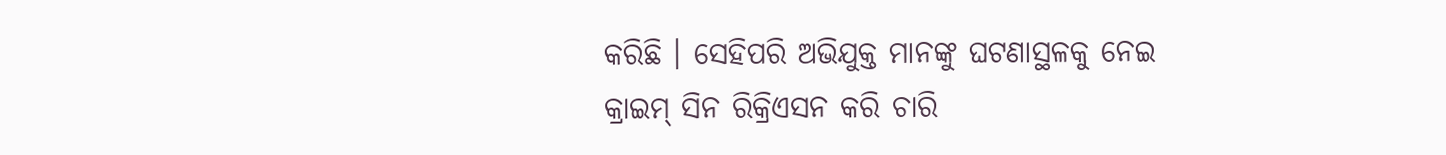କରିଛି । ସେହିପରି ଅଭିଯୁକ୍ତ ମାନଙ୍କୁ ଘଟଣାସ୍ଥଳକୁ ନେଇ କ୍ରାଇମ୍ ସିନ ରିକ୍ରିଏସନ କରି ଚାରି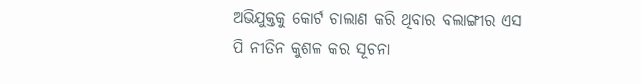ଅଭିଯୁକ୍ତକୁ କୋର୍ଟ ଚାଲାଣ କରି ଥିବାର ବଲାଙ୍ଗୀର ଏସ ପି ନୀତିନ କୁଶଳ କର ସୂଚନା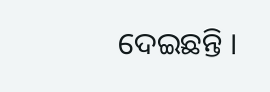ଦେଇଛନ୍ତି ।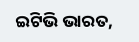ଇଟିଭି ଭାରତ,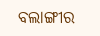ବଲାଙ୍ଗୀର